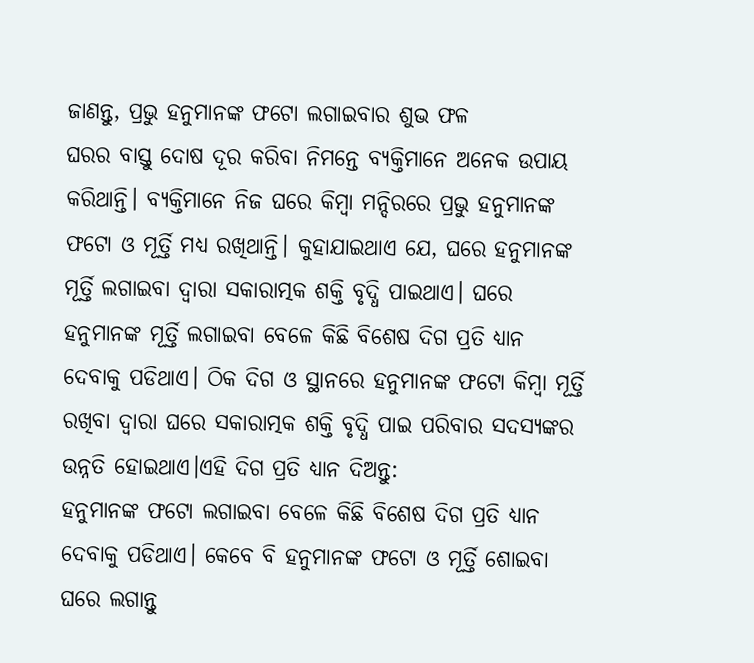ଜାଣନ୍ତୁ, ପ୍ରଭୁ ହନୁମାନଙ୍କ ଫଟୋ ଲଗାଇବାର ଶୁଭ ଫଳ
ଘରର ବାସ୍ତୁ ଦୋଷ ଦୂର କରିବା ନିମନ୍ତେ ବ୍ୟକ୍ତିମାନେ ଅନେକ ଉପାୟ କରିଥାନ୍ତି। ବ୍ୟକ୍ତିମାନେ ନିଜ ଘରେ କିମ୍ବା ମନ୍ଦିରରେ ପ୍ରଭୁ ହନୁମାନଙ୍କ ଫଟୋ ଓ ମୂର୍ତ୍ତି ମଧ୍ୟ ରଖିଥାନ୍ତି। କୁହାଯାଇଥାଏ ଯେ, ଘରେ ହନୁମାନଙ୍କ ମୂର୍ତ୍ତି ଲଗାଇବା ଦ୍ୱାରା ସକାରାତ୍ମକ ଶକ୍ତି ବୃଦ୍ଧି ପାଇଥାଏ। ଘରେ ହନୁମାନଙ୍କ ମୂର୍ତ୍ତି ଲଗାଇବା ବେଳେ କିଛି ବିଶେଷ ଦିଗ ପ୍ରତି ଧ୍ୟାନ ଦେବାକୁ ପଡିଥାଏ। ଠିକ ଦିଗ ଓ ସ୍ଥାନରେ ହନୁମାନଙ୍କ ଫଟୋ କିମ୍ବା ମୂର୍ତ୍ତି ରଖିବା ଦ୍ୱାରା ଘରେ ସକାରାତ୍ମକ ଶକ୍ତି ବୃଦ୍ଧି ପାଇ ପରିବାର ସଦସ୍ୟଙ୍କର ଉନ୍ନତି ହୋଇଥାଏ।ଏହି ଦିଗ ପ୍ରତି ଧ୍ୟାନ ଦିଅନ୍ତୁ:
ହନୁମାନଙ୍କ ଫଟୋ ଲଗାଇବା ବେଳେ କିଛି ବିଶେଷ ଦିଗ ପ୍ରତି ଧ୍ୟାନ ଦେବାକୁ ପଡିଥାଏ। କେବେ ବି ହନୁମାନଙ୍କ ଫଟୋ ଓ ମୂର୍ତ୍ତି ଶୋଇବା ଘରେ ଲଗାନ୍ତୁ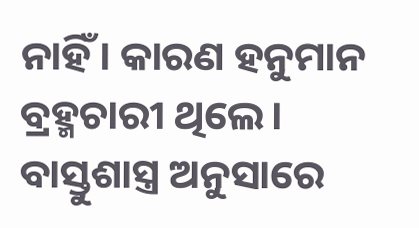ନାହିଁ। କାରଣ ହନୁମାନ ବ୍ରହ୍ମଚାରୀ ଥିଲେ।
ବାସ୍ତୁଶାସ୍ତ୍ର ଅନୁସାରେ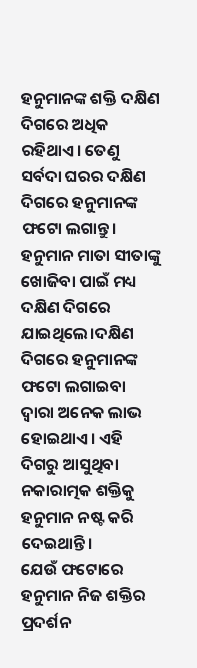ହନୁମାନଙ୍କ ଶକ୍ତି ଦକ୍ଷିଣ ଦିଗରେ ଅଧିକ ରହିଥାଏ। ତେଣୁ ସର୍ବଦା ଘରର ଦକ୍ଷିଣ ଦିଗରେ ହନୁମାନଙ୍କ ଫଟୋ ଲଗାନ୍ତୁ। ହନୁମାନ ମାତା ସୀତାଙ୍କୁ ଖୋଜିବା ପାଇଁ ମଧ୍ୟ ଦକ୍ଷିଣ ଦିଗରେ ଯାଇଥିଲେ।ଦକ୍ଷିଣ ଦିଗରେ ହନୁମାନଙ୍କ ଫଟୋ ଲଗାଇବା ଦ୍ୱାରା ଅନେକ ଲାଭ ହୋଇଥାଏ। ଏହି ଦିଗରୁ ଆସୁଥିବା ନକାରାତ୍ମକ ଶକ୍ତିକୁ ହନୁମାନ ନଷ୍ଟ କରି ଦେଇଥାନ୍ତି।
ଯେଉଁ ଫଟୋରେ ହନୁମାନ ନିଜ ଶକ୍ତିର ପ୍ରଦର୍ଶନ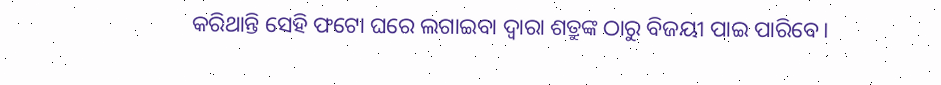କରିଥାନ୍ତି ସେହି ଫଟୋ ଘରେ ଲଗାଇବା ଦ୍ୱାରା ଶତ୍ରୁଙ୍କ ଠାରୁ ବିଜୟୀ ପାଇ ପାରିବେ।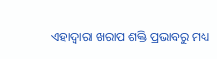ଏହାଦ୍ୱାରା ଖରାପ ଶକ୍ତି ପ୍ରଭାବରୁ ମଧ୍ୟ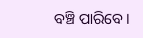ବଞ୍ଚି ପାରିବେ।